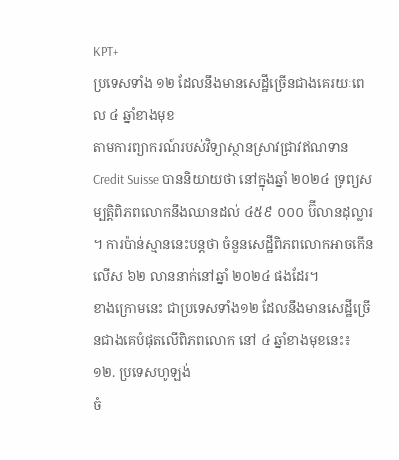KPT+
ប្រទេសទាំង ១២ ដែលនឹងមានសេដ្ឋីច្រើនជាងគេរយៈពេល ៤ ឆ្នាំខាងមុខ
តាមការព្យាករណ៍របស់វិទ្យាស្ថានស្រាវជ្រាវឥណទាន Credit Suisse បាននិយាយថា នៅក្នុងឆ្នាំ ២០២៤ ទ្រព្យសម្បត្តិពិភពលោកនឹងឈានដល់ ៤៥៩ ០០០ ប៊ីលានដុល្លារ ។ ការប៉ាន់ស្មាននេះបន្តថា ចំនួនសេដ្ឋីពិភពលោកអាចកើនលើស ៦២ លាននាក់នៅឆ្នាំ ២០២៤ ផងដែរ។
ខាងក្រោមនេះ ជាប្រទេសទាំង១២ ដែលនឹងមានសេដ្ឋីច្រើនជាងគេបំផុតលើពិភពលោក នៅ ៤ ឆ្នាំខាងមុខនេះ៖
១២. ប្រទេសហូឡង់
ចំ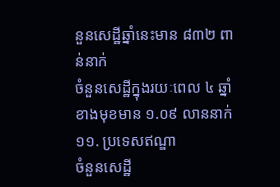នួនសេដ្ឋីឆ្នាំនេះមាន ៨៣២ ពាន់នាក់
ចំនួនសេដ្ឋីក្នុងរយៈពេល ៤ ឆ្នាំខាងមុខមាន ១.០៩ លាននាក់
១១. ប្រទេសឥណ្ឌា
ចំនួនសេដ្ឋី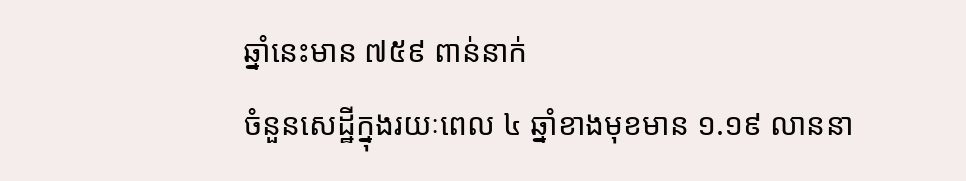ឆ្នាំនេះមាន ៧៥៩ ពាន់នាក់
ចំនួនសេដ្ឋីក្នុងរយៈពេល ៤ ឆ្នាំខាងមុខមាន ១.១៩ លាននា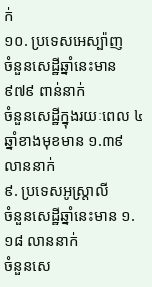ក់
១០. ប្រទេសអេស្ប៉ាញ
ចំនួនសេដ្ឋីឆ្នាំនេះមាន ៩៧៩ ពាន់នាក់
ចំនួនសេដ្ឋីក្នុងរយៈពេល ៤ ឆ្នាំខាងមុខមាន ១.៣៩ លាននាក់
៩. ប្រទេសអូស្ត្រាលី
ចំនួនសេដ្ឋីឆ្នាំនេះមាន ១.១៨ លាននាក់
ចំនួនសេ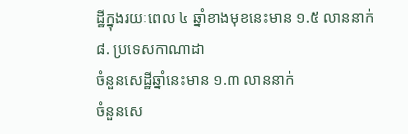ដ្ឋីក្នុងរយៈពេល ៤ ឆ្នាំខាងមុខនេះមាន ១.៥ លាននាក់
៨. ប្រទេសកាណាដា
ចំនួនសេដ្ឋីឆ្នាំនេះមាន ១.៣ លាននាក់
ចំនួនសេ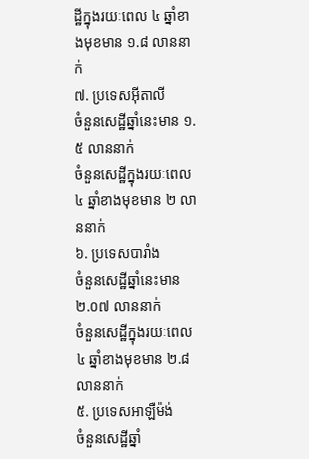ដ្ឋីក្នុងរយៈពេល ៤ ឆ្នាំខាងមុខមាន ១.៨ លាននាក់
៧. ប្រទេសអ៊ីតាលី
ចំនួនសេដ្ឋីឆ្នាំនេះមាន ១.៥ លាននាក់
ចំនួនសេដ្ឋីក្នុងរយៈពេល ៤ ឆ្នាំខាងមុខមាន ២ លាននាក់
៦. ប្រទេសបារាំង
ចំនួនសេដ្ឋីឆ្នាំនេះមាន ២.០៧ លាននាក់
ចំនួនសេដ្ឋីក្នុងរយៈពេល ៤ ឆ្នាំខាងមុខមាន ២.៨ លាននាក់
៥. ប្រទេសអាឡឺម៉ង់
ចំនួនសេដ្ឋីឆ្នាំ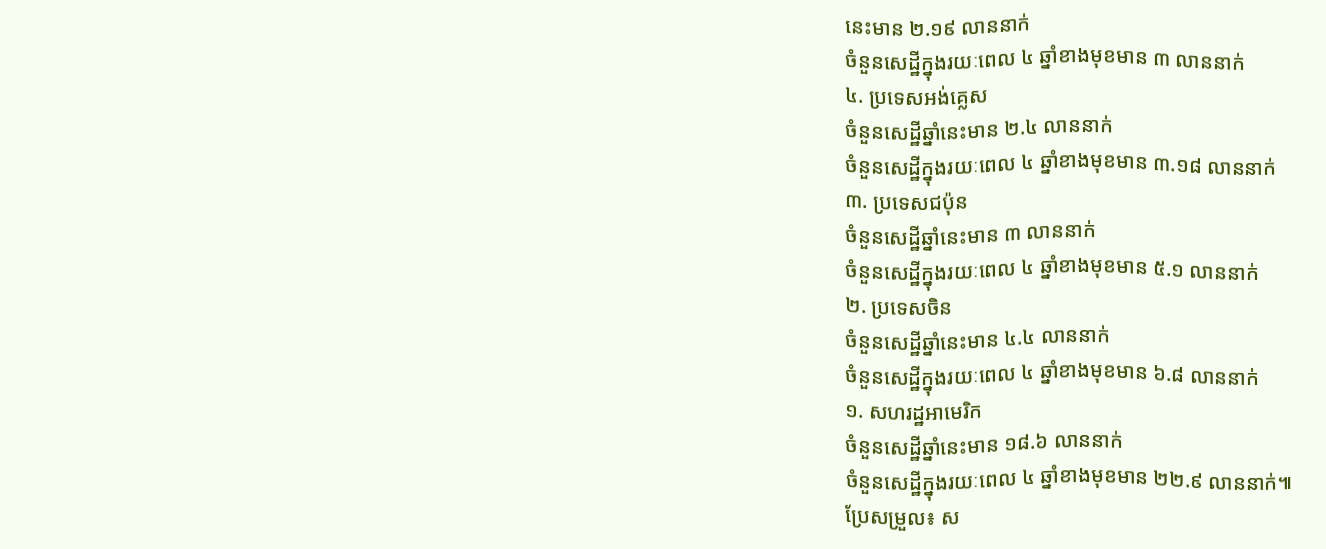នេះមាន ២.១៩ លាននាក់
ចំនួនសេដ្ឋីក្នុងរយៈពេល ៤ ឆ្នាំខាងមុខមាន ៣ លាននាក់
៤. ប្រទេសអង់គ្លេស
ចំនួនសេដ្ឋីឆ្នាំនេះមាន ២.៤ លាននាក់
ចំនួនសេដ្ឋីក្នុងរយៈពេល ៤ ឆ្នាំខាងមុខមាន ៣.១៨ លាននាក់
៣. ប្រទេសជប៉ុន
ចំនួនសេដ្ឋីឆ្នាំនេះមាន ៣ លាននាក់
ចំនួនសេដ្ឋីក្នុងរយៈពេល ៤ ឆ្នាំខាងមុខមាន ៥.១ លាននាក់
២. ប្រទេសចិន
ចំនួនសេដ្ឋីឆ្នាំនេះមាន ៤.៤ លាននាក់
ចំនួនសេដ្ឋីក្នុងរយៈពេល ៤ ឆ្នាំខាងមុខមាន ៦.៨ លាននាក់
១. សហរដ្ឋអាមេរិក
ចំនួនសេដ្ឋីឆ្នាំនេះមាន ១៨.៦ លាននាក់
ចំនួនសេដ្ឋីក្នុងរយៈពេល ៤ ឆ្នាំខាងមុខមាន ២២.៩ លាននាក់៕
ប្រែសម្រួល៖ ស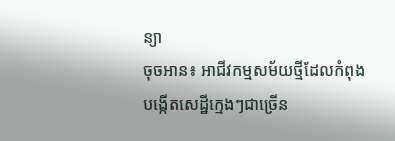ន្យា
ចុចអាន៖ អាជីវកម្មសម័យថ្មីដែលកំពុងបង្កើតសេដ្ឋីក្មេងៗជាច្រើន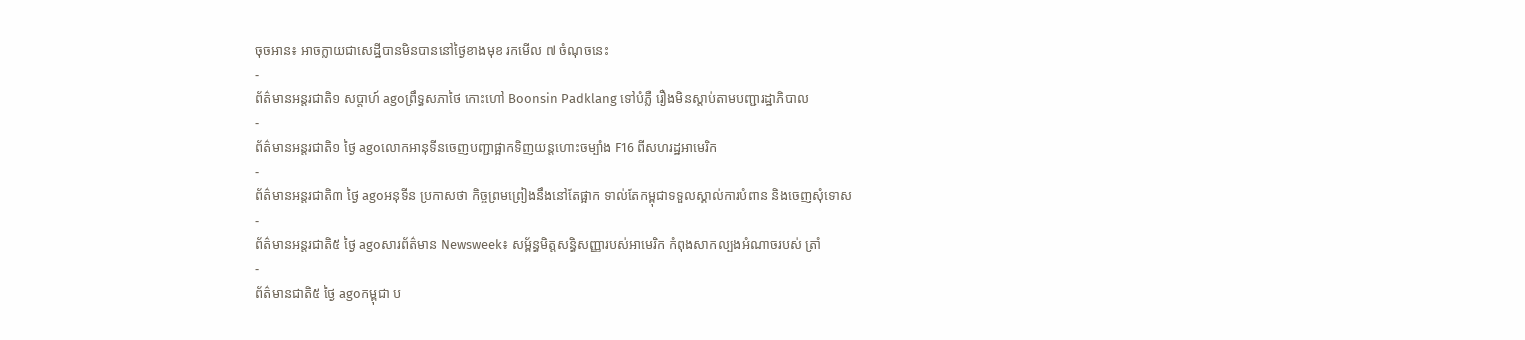ចុចអាន៖ អាចក្លាយជាសេដ្ឋីបានមិនបាននៅថ្ងៃខាងមុខ រកមើល ៧ ចំណុចនេះ
-
ព័ត៌មានអន្ដរជាតិ១ សប្តាហ៍ agoព្រឹទ្ធសភាថៃ កោះហៅ Boonsin Padklang ទៅបំភ្លឺ រឿងមិនស្តាប់តាមបញ្ជារដ្ឋាភិបាល
-
ព័ត៌មានអន្ដរជាតិ១ ថ្ងៃ agoលោកអានុទីនចេញបញ្ជាផ្អាកទិញយន្តហោះចម្បាំង F16 ពីសហរដ្ឋអាមេរិក
-
ព័ត៌មានអន្ដរជាតិ៣ ថ្ងៃ agoអនុទីន ប្រកាសថា កិច្ចព្រមព្រៀងនឹងនៅតែផ្អាក ទាល់តែកម្ពុជាទទួលស្គាល់ការបំពាន និងចេញសុំទោស
-
ព័ត៌មានអន្ដរជាតិ៥ ថ្ងៃ agoសារព័ត៌មាន Newsweek៖ សម្ព័ន្ធមិត្តសន្ធិសញ្ញារបស់អាមេរិក កំពុងសាកល្បងអំណាចរបស់ ត្រាំ
-
ព័ត៌មានជាតិ៥ ថ្ងៃ agoកម្ពុជា ប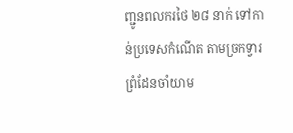ញ្ជូនពលករថៃ ២៨ នាក់ ទៅកាន់ប្រទេសកំណើត តាមច្រកទ្វារព្រំដែនចាំយាម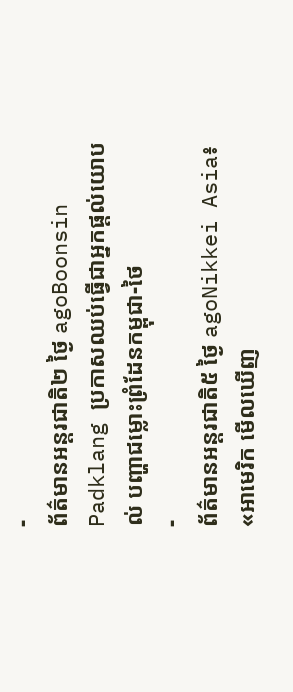-
ព័ត៌មានអន្ដរជាតិ២ ថ្ងៃ agoBoonsin Padklang ប្រកាសឈប់ធ្វើជាអ្នកផ្តល់យោបល់ បញ្ហាជម្លោះព្រំដែនកម្ពុជា-ថៃ
-
ព័ត៌មានអន្ដរជាតិ៥ ថ្ងៃ agoNikkei Asia៖ «អាមេរិក មើលឃើញ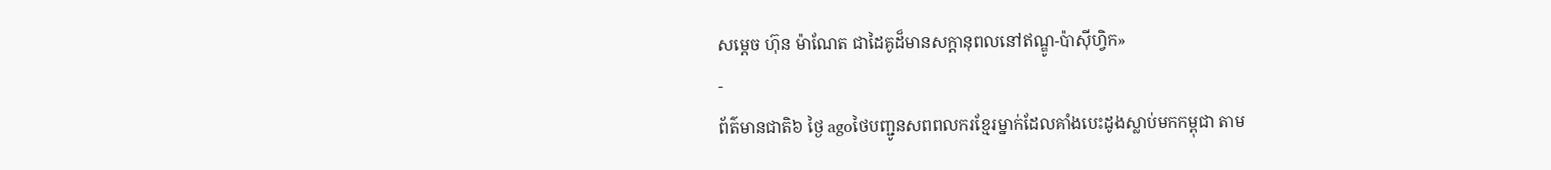សម្តេច ហ៊ុន ម៉ាណែត ជាដៃគូដ៏មានសក្តានុពលនៅឥណ្ឌូ-ប៉ាស៊ីហ្វិក»
-
ព័ត៌មានជាតិ៦ ថ្ងៃ agoថៃបញ្ជូនសពពលករខ្មែរម្នាក់ដែលគាំងបេះដូងស្លាប់មកកម្ពុជា តាម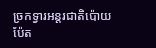ច្រកទ្វារអន្តរជាតិប៉ោយប៉ែត